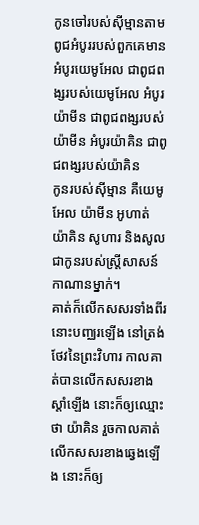កូនចៅរបស់ស៊ីម្មានតាមពូជអំបូររបស់ពួកគេមាន អំបូរយេមូអែល ជាពូជពង្សរបស់យេមូអែល អំបូរយ៉ាមីន ជាពូជពង្សរបស់យ៉ាមីន អំបូរយ៉ាគិន ជាពូជពង្សរបស់យ៉ាគិន
កូនរបស់ស៊ីម្មាន គឺយេមូអែល យ៉ាមីន អូហាត់ យ៉ាគិន សូហារ និងសូល ជាកូនរបស់ស្ត្រីសាសន៍កាណានម្នាក់។
គាត់ក៏លើកសសរទាំងពីរនោះបញ្ឈរឡើង នៅត្រង់ថែវនៃព្រះវិហារ កាលគាត់បានលើកសសរខាងស្តាំឡើង នោះក៏ឲ្យឈ្មោះថា យ៉ាគិន រួចកាលគាត់លើកសសរខាងឆ្វេងឡើង នោះក៏ឲ្យ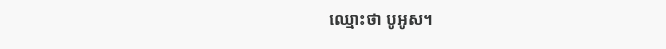ឈ្មោះថា បូអូស។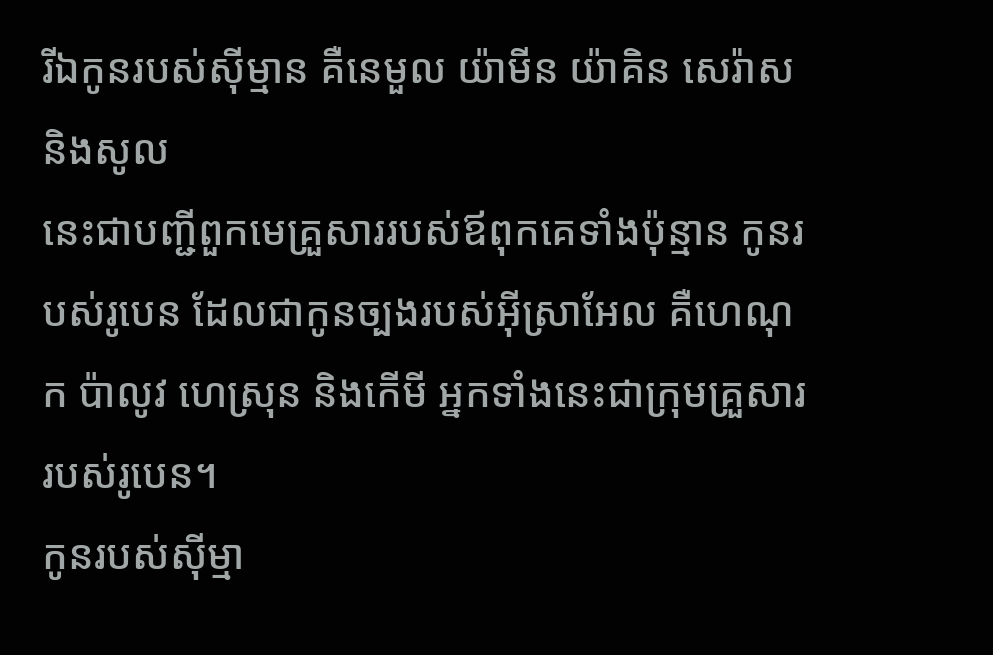រីឯកូនរបស់ស៊ីម្មាន គឺនេមួល យ៉ាមីន យ៉ាគិន សេរ៉ាស និងសូល
នេះជាបញ្ជីពួកមេគ្រួសាររបស់ឪពុកគេទាំងប៉ុន្មាន កូនរបស់រូបេន ដែលជាកូនច្បងរបស់អ៊ីស្រាអែល គឺហេណុក ប៉ាលូវ ហេស្រុន និងកើមី អ្នកទាំងនេះជាក្រុមគ្រួសាររបស់រូបេន។
កូនរបស់ស៊ីម្មា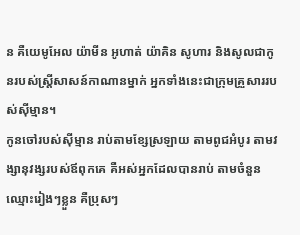ន គឺយេមូអែល យ៉ាមីន អូហាត់ យ៉ាគិន សូហារ និងសូលជាកូនរបស់ស្ត្រីសាសន៍កាណានម្នាក់ អ្នកទាំងនេះជាក្រុមគ្រួសាររបស់ស៊ីម្មាន។
កូនចៅរបស់ស៊ីម្មាន រាប់តាមខ្សែស្រឡាយ តាមពូជអំបូរ តាមវង្សានុវង្សរបស់ឪពុកគេ គឺអស់អ្នកដែលបានរាប់ តាមចំនួនឈ្មោះរៀងៗខ្លួន គឺប្រុសៗ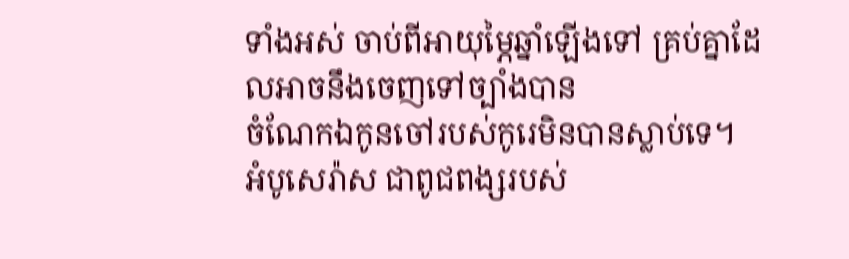ទាំងអស់ ចាប់ពីអាយុម្ភៃឆ្នាំឡើងទៅ គ្រប់គ្នាដែលអាចនឹងចេញទៅច្បាំងបាន
ចំណែកឯកូនចៅរបស់កូរេមិនបានស្លាប់ទេ។
អំបូសេរ៉ាស ជាពូជពង្សរបស់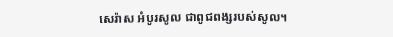សេរ៉ាស អំបូរសូល ជាពូជពង្សរបស់សូល។